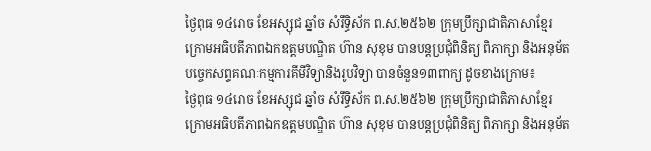ថ្ងៃពុធ ១៤រោច ខែអស្សុជ ឆ្នាំច សំរឹទ្ធិស័ក ព.ស.២៥៦២ ក្រុមប្រឹក្សាជាតិភាសាខ្មែរ ក្រោមអធិបតីភាពឯកឧត្តមបណ្ឌិត ហ៊ាន សុខុម បានបន្តប្រជុំពិនិត្យ ពិភាក្សា និងអនុម័តបច្ចេកសព្ទគណៈកម្មការគីមីវិទ្យានិងរូបវិទ្យា បានចំនួន១៣ពាក្យ ដូចខាងក្រោម៖
ថ្ងៃពុធ ១៤រោច ខែអស្សុជ ឆ្នាំច សំរឹទ្ធិស័ក ព.ស.២៥៦២ ក្រុមប្រឹក្សាជាតិភាសាខ្មែរ ក្រោមអធិបតីភាពឯកឧត្តមបណ្ឌិត ហ៊ាន សុខុម បានបន្តប្រជុំពិនិត្យ ពិភាក្សា និងអនុម័ត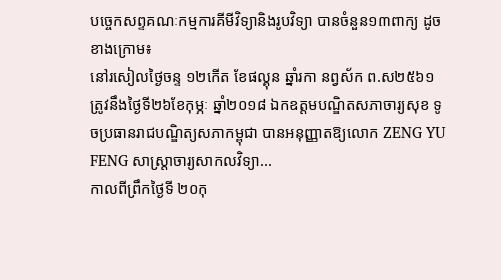បច្ចេកសព្ទគណៈកម្មការគីមីវិទ្យានិងរូបវិទ្យា បានចំនួន១៣ពាក្យ ដូចខាងក្រោម៖
នៅរសៀលថ្ងៃចន្ទ ១២កើត ខែផល្គុន ឆ្នាំរកា នព្វស័ក ព.ស២៥៦១ ត្រូវនឹងថ្ងៃទី២៦ខែកុម្ភៈ ឆ្នាំ២០១៨ ឯកឧត្តមបណ្ឌិតសភាចារ្យសុខ ទូចប្រធានរាជបណ្ឌិត្យសភាកម្ពុជា បានអនុញ្ញាតឱ្យលោក ZENG YU FENG សាស្ត្រាចារ្យសាកលវិទ្យា...
កាលពីព្រឹកថ្ងៃទី ២០កុ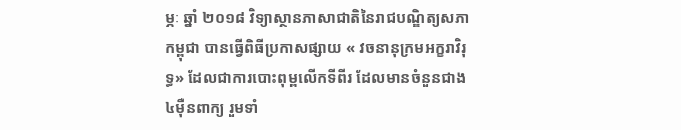ម្ភៈ ឆ្នាំ ២០១៨ វិទ្យាស្ថានភាសាជាតិនៃរាជបណ្ឌិត្យសភាកម្ពុជា បានធ្វើពិធីប្រកាសផ្សាយ « វចនានុក្រមអក្ខរាវិរុទ្ធ» ដែលជាការបោះពុម្ពលើកទីពីរ ដែលមានចំនួនជាង ៤ម៉ឺនពាក្យ រួមទាំ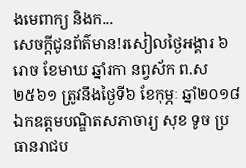ងមេពាក្យ និងក...
សេចក្តីជូនព័ត៌មាន!រសៀលថ្ងៃអង្គារ ៦រោច ខែមាឃ ឆ្នាំរកា នព្វស័ក ព.ស ២៥៦១ ត្រូវនឹងថ្ងៃទី៦ ខែកុម្ភៈ ឆ្នាំ២០១៨ ឯកឧត្តមបណ្ឌិតសភាចារ្យ សុខ ទូច ប្រធានរាជប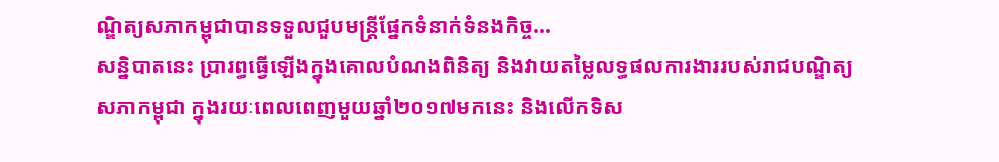ណ្ឌិត្យសភាកម្ពុជាបានទទួលជួបមន្ត្រីផ្នែកទំនាក់ទំនងកិច្ច...
សន្និបាតនេះ ប្រារព្ធធ្វើឡើងក្នុងគោលបំណងពិនិត្យ និងវាយតម្លៃលទ្ធផលការងាររបស់រាជបណ្ឌិត្យសភាកម្ពុជា ក្នុងរយៈពេលពេញមួយឆ្នាំ២០១៧មកនេះ និងលើកទិស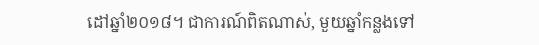ដៅឆ្នាំ២០១៨។ ជាការណ៍ពិតណាស់, មួយឆ្នាំកន្លងទៅ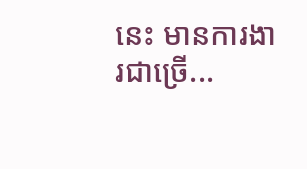នេះ មានការងារជាច្រើ...